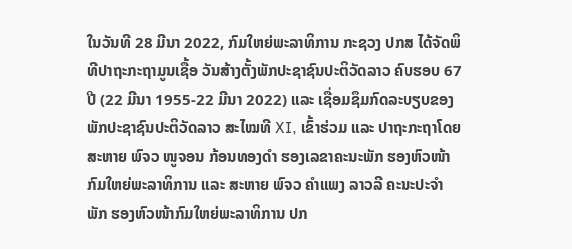ໃນວັນທີ 28 ມີນາ 2022, ກົມໃຫຍ່ພະລາທິການ ກະຊວງ ປກສ ໄດ້ຈັດພິທີປາຖະກະຖາມູນເຊື້ອ ວັນສ້າງຕັ້ງພັກປະຊາຊົນປະຕິວັດລາວ ຄົບຮອບ 67 ປີ (22 ມີນາ 1955-22 ມີນາ 2022) ແລະ ເຊື່ອມຊຶມກົດລະບຽບຂອງ ພັກປະຊາຊົນປະຕິວັດລາວ ສະໄໝທີ XI, ເຂົ້າຮ່ວມ ແລະ ປາຖະກະຖາໂດຍ ສະຫາຍ ພົຈວ ໜູຈອນ ກ້ອນທອງດຳ ຮອງເລຂາຄະນະພັກ ຮອງຫົວໜ້າກົມໃຫຍ່ພະລາທິການ ແລະ ສະຫາຍ ພົຈວ ຄຳແພງ ລາວລີ ຄະນະປະຈຳພັກ ຮອງຫົວໜ້າກົມໃຫຍ່ພະລາທິການ ປກ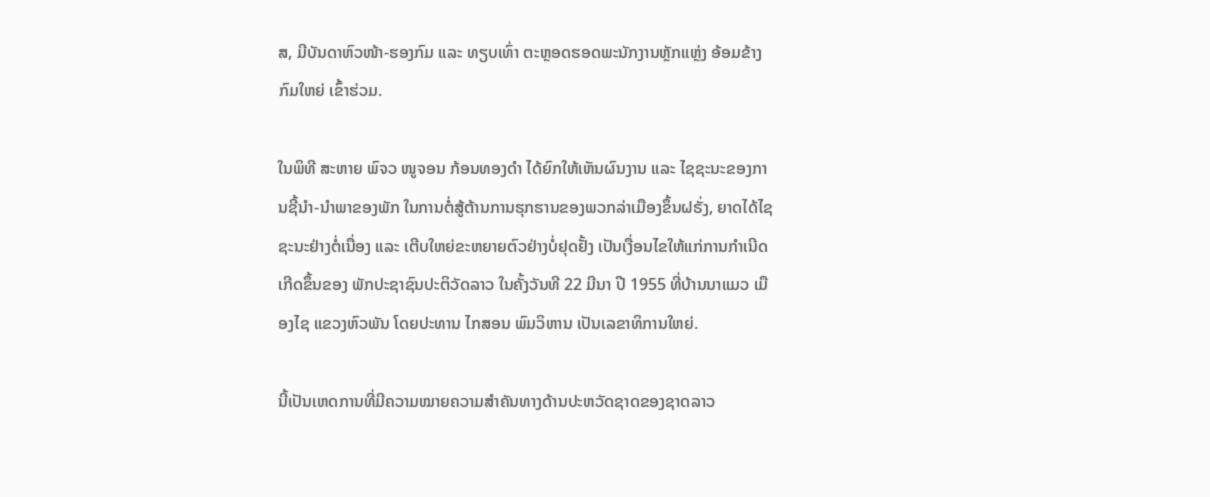ສ, ມີບັນດາຫົວໜ້າ-ຮອງກົມ ແລະ ທຽບເທົ່າ ຕະຫຼອດຮອດພະນັກງານຫຼັກແຫຼ່ງ ອ້ອມຂ້າງ ກົມໃຫຍ່ ເຂົ້າຮ່ວມ.

ໃນພິທີ ສະຫາຍ ພົຈວ ໜູຈອນ ກ້ອນທອງດຳ ໄດ້ຍົກໃຫ້ເຫັນຜົນງານ ແລະ ໄຊຊະນະຂອງການຊີ້ນຳ-ນຳພາຂອງພັກ ໃນການຕໍ່ສູ້ຕ້ານການຮຸກຮານຂອງພວກລ່າເມືອງຂຶ້ນຝຣັ່ງ, ຍາດໄດ້ໄຊຊະນະຢ່າງຕໍ່ເນື່ອງ ແລະ ເຕີບໃຫຍ່ຂະຫຍາຍຕົວຢ່າງບໍ່ຢຸດຢັ້ງ ເປັນເງື່ອນໄຂໃຫ້ແກ່ການກຳເນີດເກີດຂຶ້ນຂອງ ພັກປະຊາຊົນປະຕິວັດລາວ ໃນຄັ້ງວັນທີ 22 ມີນາ ປີ 1955 ທີ່ບ້ານນາແມວ ເມືອງໄຊ ແຂວງຫົວພັນ ໂດຍປະທານ ໄກສອນ ພົມວິຫານ ເປັນເລຂາທິການໃຫຍ່.

ນີ້ເປັນເຫດການທີ່ມີຄວາມໝາຍຄວາມສຳຄັນທາງດ້ານປະຫວັດຊາດຂອງຊາດລາວ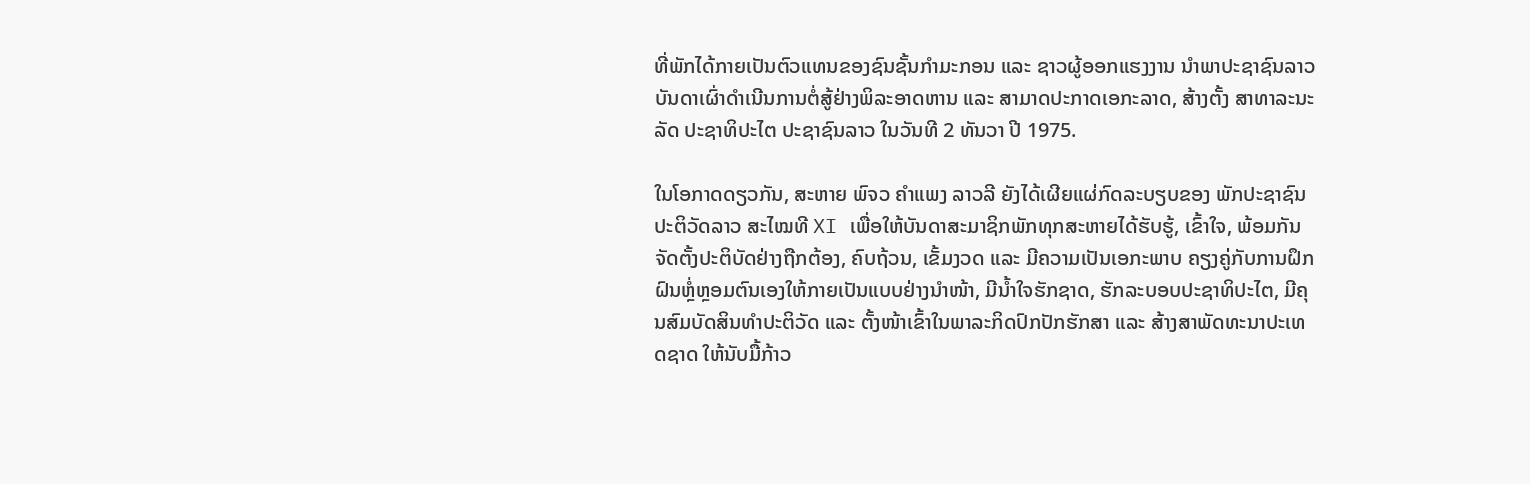ທີ່ພັກໄດ້ກາຍເປັນຕົວແທນຂອງຊົນຊັ້ນກຳມະກອນ ແລະ ຊາວຜູ້ອອກແຮງງານ ນຳພາປະຊາຊົນລາວບັນດາເຜົ່າດຳເນີນການຕໍ່ສູ້ຢ່າງພິລະອາດຫານ ແລະ ສາມາດປະກາດເອກະລາດ, ສ້າງຕັ້ງ ສາທາລະນະລັດ ປະຊາທິປະໄຕ ປະຊາຊົນລາວ ໃນວັນທີ 2 ທັນວາ ປີ 1975.

ໃນໂອກາດດຽວກັນ, ສະຫາຍ ພົຈວ ຄຳແພງ ລາວລີ ຍັງໄດ້ເຜີຍແຜ່ກົດລະບຽບຂອງ ພັກປະຊາຊົນປະຕິວັດລາວ ສະໄໝທີ XI ເພື່ອໃຫ້ບັນດາສະມາຊິກພັກທຸກສະຫາຍໄດ້ຮັບຮູ້, ເຂົ້າໃຈ, ພ້ອມກັນຈັດຕັ້ງປະຕິບັດຢ່າງຖືກຕ້ອງ, ຄົບຖ້ວນ, ເຂັ້ມງວດ ແລະ ມີຄວາມເປັນເອກະພາບ ຄຽງຄູ່ກັບການຝຶກຝົນຫຼ່ໍຫຼອມຕົນເອງໃຫ້ກາຍເປັນແບບຢ່າງນຳໜ້າ, ມີນ້ຳໃຈຮັກຊາດ, ຮັກລະບອບປະຊາທິປະໄຕ, ມີຄຸນສົມບັດສິນທຳປະຕິວັດ ແລະ ຕັ້ງໜ້າເຂົ້າໃນພາລະກິດປົກປັກຮັກສາ ແລະ ສ້າງສາພັດທະນາປະເທດຊາດ ໃຫ້ນັບມື້ກ້າວ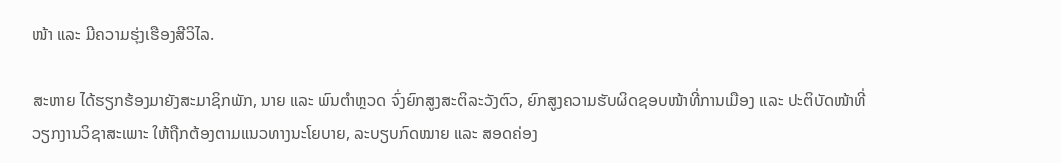ໜ້າ ແລະ ມີຄວາມຮຸ່ງເຮືອງສີວິໄລ.

ສະຫາຍ ໄດ້ຮຽກຮ້ອງມາຍັງສະມາຊິກພັກ, ນາຍ ແລະ ພົນຕຳຫຼວດ ຈົ່ງຍົກສູງສະຕິລະວັງຕົວ, ຍົກສູງຄວາມຮັບຜິດຊອບໜ້າທີ່ການເມືອງ ແລະ ປະຕິບັດໜ້າທີ່ວຽກງານວິຊາສະເພາະ ໃຫ້ຖືກຕ້ອງຕາມແນວທາງນະໂຍບາຍ, ລະບຽບກົດໝາຍ ແລະ ສອດຄ່ອງ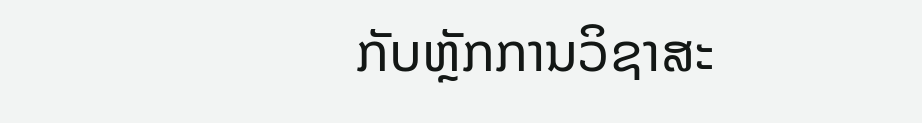ກັບຫຼັກການວິຊາສະ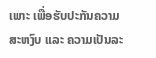ເພາະ ເພື່ອຮັບປະກັນຄວາມສະຫງົບ ແລະ ຄວາມເປັນລະ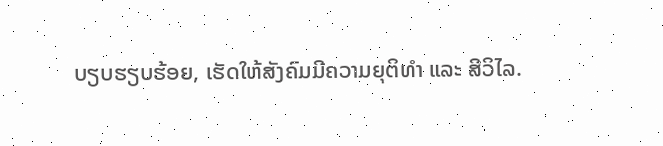ບຽບຮຽບຮ້ອຍ, ເຮັດໃຫ້ສັງຄົມມີຄວາມຍຸຕິທຳ ແລະ ສີວິໄລ.